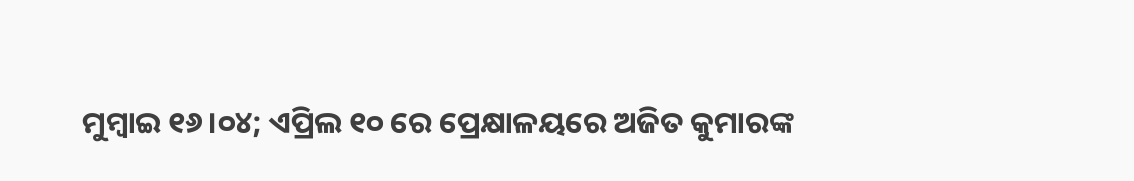ମୁମ୍ଵାଇ ୧୬।୦୪; ଏପ୍ରିଲ ୧୦ ରେ ପ୍ରେକ୍ଷାଳୟରେ ଅଜିତ କୁମାରଙ୍କ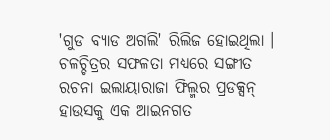'ଗୁଡ ବ୍ୟାଡ ଅଗଲି' ରିଲିଜ ହୋଇଥିଲା । ଚଳଚ୍ଚିତ୍ରର ସଫଳତା ମଧ୍ୟରେ ସଙ୍ଗୀତ ରଚନା ଇଲାୟାରାଜା ଫିଲ୍ମର ପ୍ରଡକ୍ସନ୍ ହାଉସକୁ ଏକ ଆଇନଗତ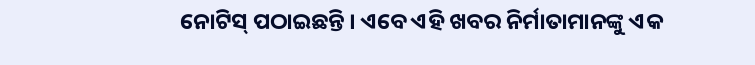ନୋଟିସ୍ ପଠାଇଛନ୍ତି । ଏବେ ଏହି ଖବର ନିର୍ମାତାମାନଙ୍କୁ ଏକ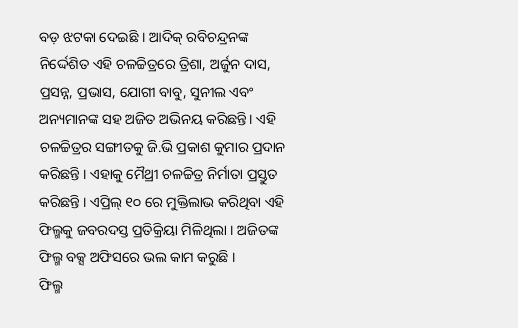ବଡ଼ ଝଟକା ଦେଇଛି । ଆଦିକ୍ ରବିଚନ୍ଦ୍ରନଙ୍କ ନିର୍ଦ୍ଦେଶିତ ଏହି ଚଳଚ୍ଚିତ୍ରରେ ତ୍ରିଶା, ଅର୍ଜୁନ ଦାସ, ପ୍ରସନ୍ନ, ପ୍ରଭାସ, ଯୋଗୀ ବାବୁ, ସୁନୀଲ ଏବଂ ଅନ୍ୟମାନଙ୍କ ସହ ଅଜିତ ଅଭିନୟ କରିଛନ୍ତି। ଏହି ଚଳଚ୍ଚିତ୍ରର ସଙ୍ଗୀତକୁ ଜି.ଭି ପ୍ରକାଶ କୁମାର ପ୍ରଦାନ କରିଛନ୍ତି । ଏହାକୁ ମୈଥ୍ରୀ ଚଳଚ୍ଚିତ୍ର ନିର୍ମାତା ପ୍ରସ୍ତୁତ କରିଛନ୍ତି । ଏପ୍ରିଲ୍ ୧୦ ରେ ମୁକ୍ତିଲାଭ କରିଥିବା ଏହି ଫିଲ୍ମକୁ ଜବରଦସ୍ତ ପ୍ରତିକ୍ରିୟା ମିଳିଥିଲା । ଅଜିତଙ୍କ ଫିଲ୍ମ ବକ୍ସ ଅଫିସରେ ଭଲ କାମ କରୁଛି ।
ଫିଲ୍ମ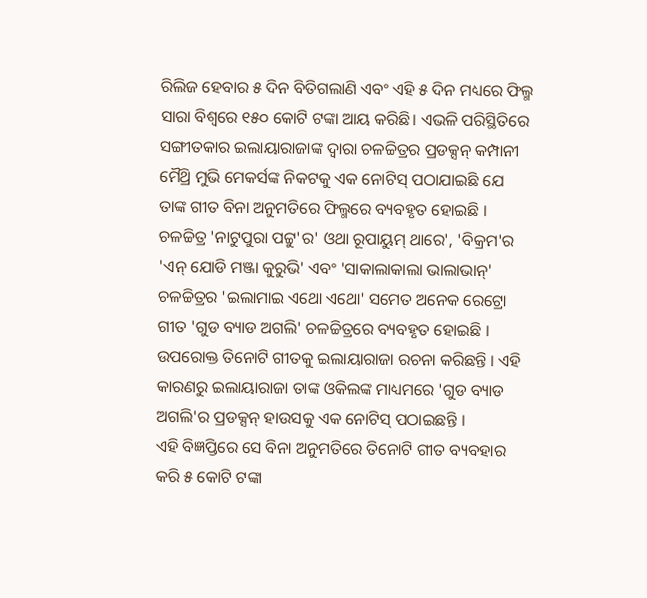ରିଲିଜ ହେବାର ୫ ଦିନ ବିତିଗଲାଣି ଏବଂ ଏହି ୫ ଦିନ ମଧ୍ୟରେ ଫିଲ୍ମ ସାରା ବିଶ୍ୱରେ ୧୫୦ କୋଟି ଟଙ୍କା ଆୟ କରିଛି। ଏଭଳି ପରିସ୍ଥିତିରେ ସଙ୍ଗୀତକାର ଇଲାୟାରାଜାଙ୍କ ଦ୍ୱାରା ଚଳଚ୍ଚିତ୍ରର ପ୍ରଡକ୍ସନ୍ କମ୍ପାନୀ ମୈଥ୍ରି ମୁଭି ମେକର୍ସଙ୍କ ନିକଟକୁ ଏକ ନୋଟିସ୍ ପଠାଯାଇଛି ଯେ ତାଙ୍କ ଗୀତ ବିନା ଅନୁମତିରେ ଫିଲ୍ମରେ ବ୍ୟବହୃତ ହୋଇଛି । ଚଳଚ୍ଚିତ୍ର 'ନାଟୁପୁରା ପଟ୍ଟୁ'ର' ଓଥା ରୂପାୟୁମ୍ ଥାରେ', 'ବିକ୍ରମ'ର 'ଏନ୍ ଯୋଡି ମଞ୍ଜା କୁରୁଭି' ଏବଂ 'ସାକାଲାକାଲା ଭାଲାଭାନ୍' ଚଳଚ୍ଚିତ୍ରର 'ଇଲାମାଇ ଏଥୋ ଏଥୋ' ସମେତ ଅନେକ ରେଟ୍ରୋ ଗୀତ 'ଗୁଡ ବ୍ୟାଡ ଅଗଲି' ଚଳଚ୍ଚିତ୍ରରେ ବ୍ୟବହୃତ ହୋଇଛି । ଉପରୋକ୍ତ ତିନୋଟି ଗୀତକୁ ଇଲାୟାରାଜା ରଚନା କରିଛନ୍ତି । ଏହି କାରଣରୁ ଇଲାୟାରାଜା ତାଙ୍କ ଓକିଲଙ୍କ ମାଧ୍ୟମରେ 'ଗୁଡ ବ୍ୟାଡ ଅଗଲି'ର ପ୍ରଡକ୍ସନ୍ ହାଉସକୁ ଏକ ନୋଟିସ୍ ପଠାଇଛନ୍ତି ।
ଏହି ବିଜ୍ଞପ୍ତିରେ ସେ ବିନା ଅନୁମତିରେ ତିନୋଟି ଗୀତ ବ୍ୟବହାର କରି ୫ କୋଟି ଟଙ୍କା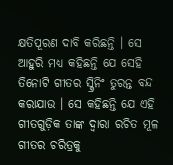କ୍ଷତିପୂରଣ ଦାବି କରିଛନ୍ତି । ସେ ଆହୁରି ମଧ୍ୟ କହିଛନ୍ତି ଯେ ସେହି ତିନୋଟି ଗୀତର ସ୍କ୍ରିନିଂ ତୁରନ୍ତ ବନ୍ଦ କରାଯାଉ । ସେ କହିଛନ୍ତି ଯେ ଏହି ଗୀତଗୁଡ଼ିକ ତାଙ୍କ ଦ୍ୱାରା ରଚିତ ମୂଳ ଗୀତର ଚରିତ୍ରକୁ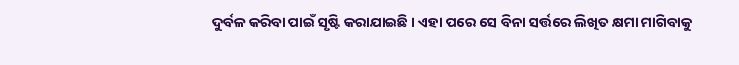ଦୁର୍ବଳ କରିବା ପାଇଁ ସୃଷ୍ଟି କରାଯାଇଛି । ଏହା ପରେ ସେ ବିନା ସର୍ତ୍ତରେ ଲିଖିତ କ୍ଷମା ମାଗିବାକୁ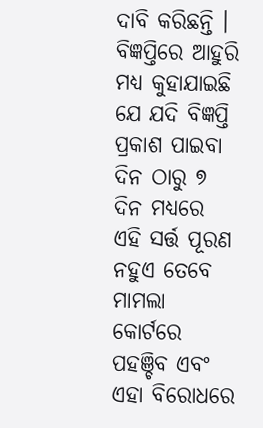ଦାବି କରିଛନ୍ତି । ବିଜ୍ଞପ୍ତିରେ ଆହୁରି ମଧ୍ୟ କୁହାଯାଇଛି ଯେ ଯଦି ବିଜ୍ଞପ୍ତି ପ୍ରକାଶ ପାଇବା ଦିନ ଠାରୁ ୭ ଦିନ ମଧ୍ୟରେ ଏହି ସର୍ତ୍ତ ପୂରଣ ନହୁଏ ତେବେ ମାମଲା କୋର୍ଟରେ ପହଞ୍ଚିବ ଏବଂ ଏହା ବିରୋଧରେ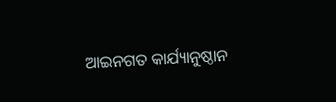ଆଇନଗତ କାର୍ଯ୍ୟାନୁଷ୍ଠାନ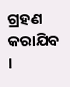ଗ୍ରହଣ କରାଯିବ ।